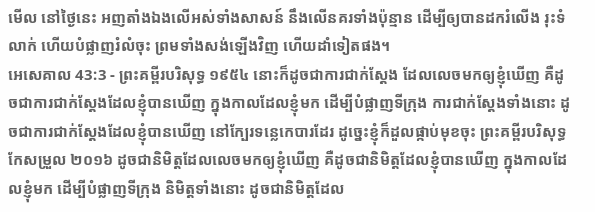មើល នៅថ្ងៃនេះ អញតាំងឯងលើអស់ទាំងសាសន៍ នឹងលើនគរទាំងប៉ុន្មាន ដើម្បីឲ្យបានដករំលើង រុះទំលាក់ ហើយបំផ្លាញរំលំចុះ ព្រមទាំងសង់ឡើងវិញ ហើយដាំទៀតផង។
អេសេគាល 43:3 - ព្រះគម្ពីរបរិសុទ្ធ ១៩៥៤ នោះក៏ដូចជាការជាក់ស្តែង ដែលលេចមកឲ្យខ្ញុំឃើញ គឺដូចជាការជាក់ស្តែងដែលខ្ញុំបានឃើញ ក្នុងកាលដែលខ្ញុំមក ដើម្បីបំផ្លាញទីក្រុង ការជាក់ស្តែងទាំងនោះ ដូចជាការជាក់ស្តែងដែលខ្ញុំបានឃើញ នៅក្បែរទន្លេកេបារដែរ ដូច្នេះខ្ញុំក៏ដួលផ្កាប់មុខចុះ ព្រះគម្ពីរបរិសុទ្ធកែសម្រួល ២០១៦ ដូចជានិមិត្តដែលលេចមកឲ្យខ្ញុំឃើញ គឺដូចជានិមិត្តដែលខ្ញុំបានឃើញ ក្នុងកាលដែលខ្ញុំមក ដើម្បីបំផ្លាញទីក្រុង និមិត្តទាំងនោះ ដូចជានិមិត្តដែល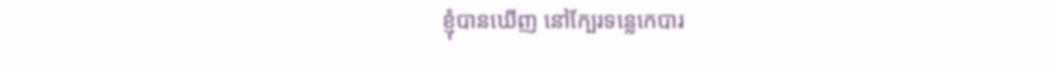ខ្ញុំបានឃើញ នៅក្បែរទន្លេកេបារ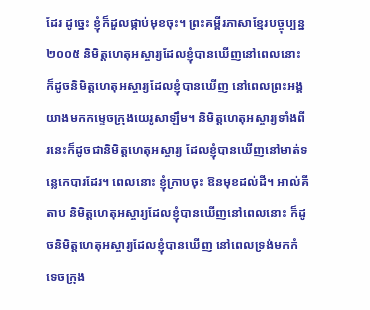ដែរ ដូច្នេះ ខ្ញុំក៏ដួលផ្កាប់មុខចុះ។ ព្រះគម្ពីរភាសាខ្មែរបច្ចុប្បន្ន ២០០៥ និមិត្តហេតុអស្ចារ្យដែលខ្ញុំបានឃើញនៅពេលនោះ ក៏ដូចនិមិត្តហេតុអស្ចារ្យដែលខ្ញុំបានឃើញ នៅពេលព្រះអង្គយាងមកកម្ទេចក្រុងយេរូសាឡឹម។ និមិត្តហេតុអស្ចារ្យទាំងពីរនេះក៏ដូចជានិមិត្តហេតុអស្ចារ្យ ដែលខ្ញុំបានឃើញនៅមាត់ទន្លេកេបារដែរ។ ពេលនោះ ខ្ញុំក្រាបចុះ ឱនមុខដល់ដី។ អាល់គីតាប និមិត្តហេតុអស្ចារ្យដែលខ្ញុំបានឃើញនៅពេលនោះ ក៏ដូចនិមិត្តហេតុអស្ចារ្យដែលខ្ញុំបានឃើញ នៅពេលទ្រង់មកកំទេចក្រុង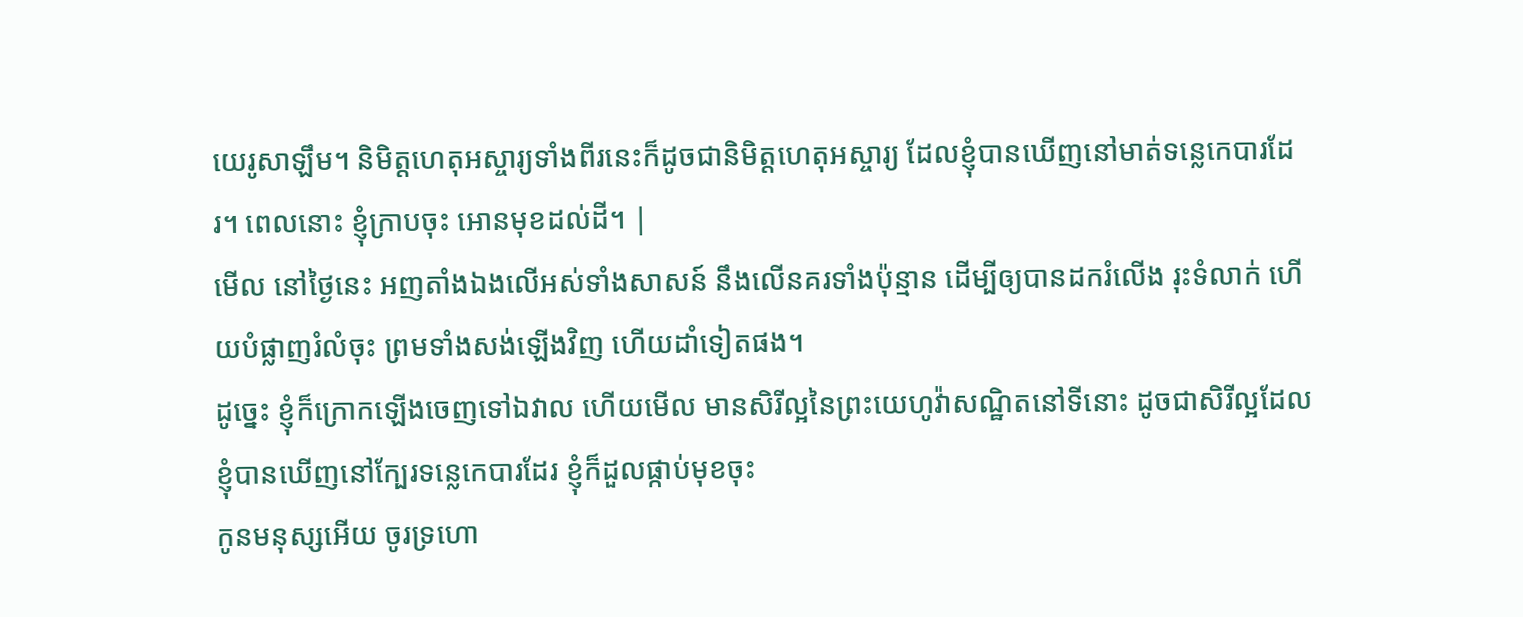យេរូសាឡឹម។ និមិត្តហេតុអស្ចារ្យទាំងពីរនេះក៏ដូចជានិមិត្តហេតុអស្ចារ្យ ដែលខ្ញុំបានឃើញនៅមាត់ទន្លេកេបារដែរ។ ពេលនោះ ខ្ញុំក្រាបចុះ អោនមុខដល់ដី។ |
មើល នៅថ្ងៃនេះ អញតាំងឯងលើអស់ទាំងសាសន៍ នឹងលើនគរទាំងប៉ុន្មាន ដើម្បីឲ្យបានដករំលើង រុះទំលាក់ ហើយបំផ្លាញរំលំចុះ ព្រមទាំងសង់ឡើងវិញ ហើយដាំទៀតផង។
ដូច្នេះ ខ្ញុំក៏ក្រោកឡើងចេញទៅឯវាល ហើយមើល មានសិរីល្អនៃព្រះយេហូវ៉ាសណ្ឋិតនៅទីនោះ ដូចជាសិរីល្អដែលខ្ញុំបានឃើញនៅក្បែរទន្លេកេបារដែរ ខ្ញុំក៏ដួលផ្កាប់មុខចុះ
កូនមនុស្សអើយ ចូរទ្រហោ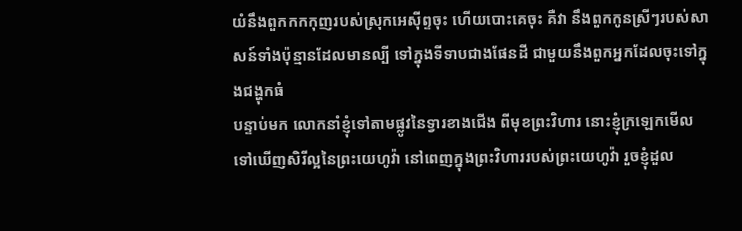យំនឹងពួកកកកុញរបស់ស្រុកអេស៊ីព្ទចុះ ហើយបោះគេចុះ គឺវា នឹងពួកកូនស្រីៗរបស់សាសន៍ទាំងប៉ុន្មានដែលមានល្បី ទៅក្នុងទីទាបជាងផែនដី ជាមួយនឹងពួកអ្នកដែលចុះទៅក្នុងជង្ហុកធំ
បន្ទាប់មក លោកនាំខ្ញុំទៅតាមផ្លូវនៃទ្វារខាងជើង ពីមុខព្រះវិហារ នោះខ្ញុំក្រឡេកមើលទៅឃើញសិរីល្អនៃព្រះយេហូវ៉ា នៅពេញក្នុងព្រះវិហាររបស់ព្រះយេហូវ៉ា រួចខ្ញុំដួល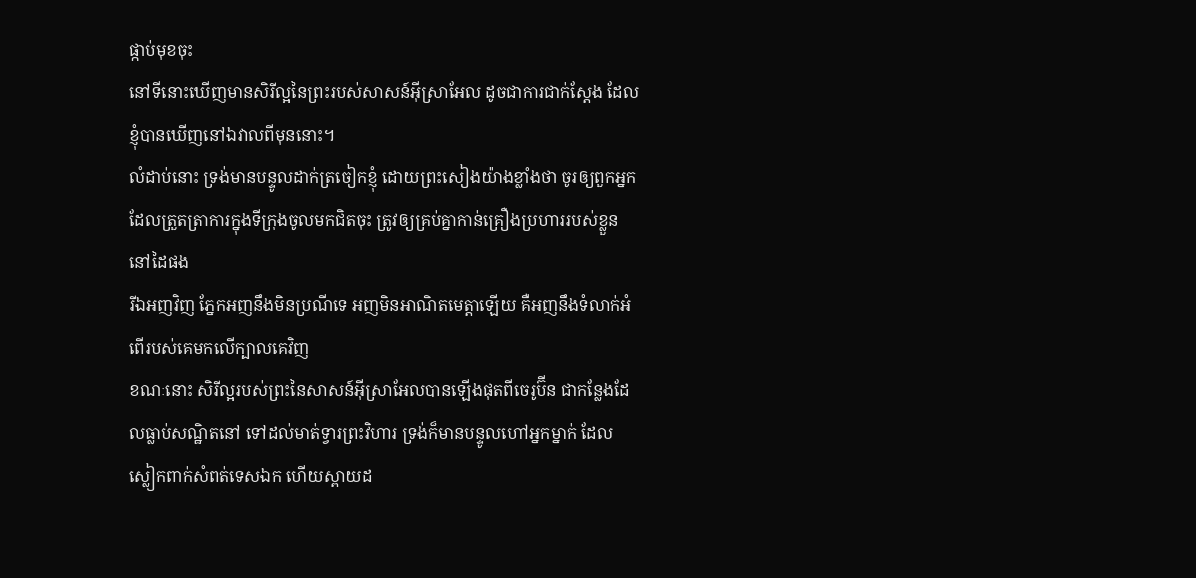ផ្កាប់មុខចុះ
នៅទីនោះឃើញមានសិរីល្អនៃព្រះរបស់សាសន៍អ៊ីស្រាអែល ដូចជាការជាក់ស្តែង ដែលខ្ញុំបានឃើញនៅឯវាលពីមុននោះ។
លំដាប់នោះ ទ្រង់មានបន្ទូលដាក់ត្រចៀកខ្ញុំ ដោយព្រះសៀងយ៉ាងខ្លាំងថា ចូរឲ្យពួកអ្នកដែលត្រួតត្រាការក្នុងទីក្រុងចូលមកជិតចុះ ត្រូវឲ្យគ្រប់គ្នាកាន់គ្រឿងប្រហាររបស់ខ្លួននៅដៃផង
រីឯអញវិញ ភ្នែកអញនឹងមិនប្រណីទេ អញមិនអាណិតមេត្តាឡើយ គឺអញនឹងទំលាក់អំពើរបស់គេមកលើក្បាលគេវិញ
ខណៈនោះ សិរីល្អរបស់ព្រះនៃសាសន៍អ៊ីស្រាអែលបានឡើងផុតពីចេរូប៊ីន ជាកន្លែងដែលធ្លាប់សណ្ឋិតនៅ ទៅដល់មាត់ទ្វារព្រះវិហារ ទ្រង់ក៏មានបន្ទូលហៅអ្នកម្នាក់ ដែលស្លៀកពាក់សំពត់ទេសឯក ហើយស្ពាយដ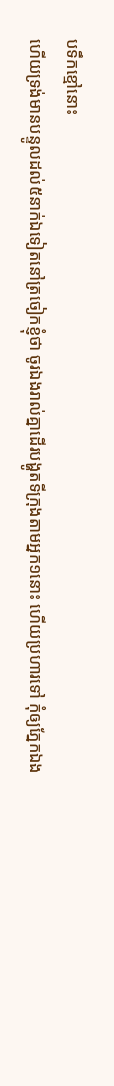បទឹកខ្មៅនោះ
ហើយទ្រង់មានបន្ទូលដល់៥នាក់ឯទៀតនៅត្រចៀកខ្ញុំថា ចូរឯងរាល់គ្នាដើរបង្ហូតទីក្រុងតាមអ្នក១នោះ ហើយប្រហារទៅ កុំឲ្យភ្នែកឯង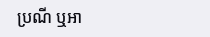ប្រណី ឬអា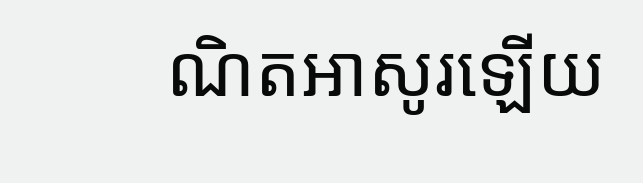ណិតអាសូរឡើយ